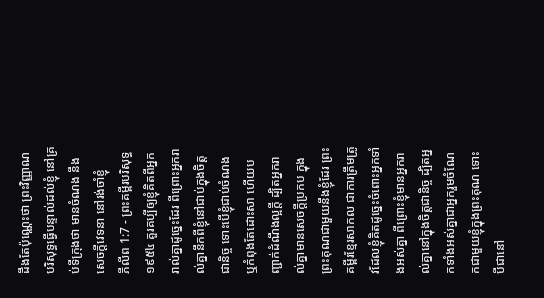ដឹងតែប៉ុណ្ណេះថា ព្រះវិញ្ញាណបរិសុទ្ធធ្វើបន្ទាល់ដល់ខ្ញុំ នៅគ្រប់ទីក្រុងថា មានចំណង នឹងសេចក្ដីវេទនា នៅរង់ចាំខ្ញុំ
ភីលីព 1:7 - ព្រះគម្ពីរបរិសុទ្ធ ១៩៥៤ គួរគប្បីឲ្យខ្ញុំគិតពីអ្នករាល់គ្នាដូច្នេះដែរ ពីព្រោះអ្នករាល់គ្នានឹកពីខ្ញុំនៅជាប់ក្នុងចិត្តជានិច្ច ទោះបើខ្ញុំជាប់ចំណង ឬកំពុងតែដោះសា ហើយបញ្ជាក់ដំណឹងល្អក្តី ដ្បិតអ្នករាល់គ្នាមានសេចក្ដីប្រកប ក្នុងព្រះគុណជាមួយនឹងខ្ញុំដែរ ព្រះគម្ពីរខ្មែរសាកល ជាការត្រឹមត្រូវដែលខ្ញុំគិតដូច្នេះចំពោះអ្នកទាំងអស់គ្នា ពីព្រោះខ្ញុំមានអ្នករាល់គ្នានៅក្នុងចិត្តជានិច្ច ដ្បិតអ្នកទាំងអស់គ្នាជាអ្នករួមចំណែកជាមួយខ្ញុំក្នុងព្រះគុណ ទោះបីជានៅ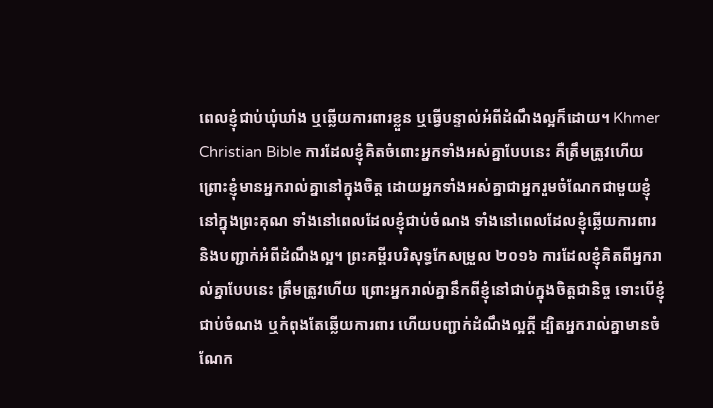ពេលខ្ញុំជាប់ឃុំឃាំង ឬឆ្លើយការពារខ្លួន ឬធ្វើបន្ទាល់អំពីដំណឹងល្អក៏ដោយ។ Khmer Christian Bible ការដែលខ្ញុំគិតចំពោះអ្នកទាំងអស់គ្នាបែបនេះ គឺត្រឹមត្រូវហើយ ព្រោះខ្ញុំមានអ្នករាល់គ្នានៅក្នុងចិត្ត ដោយអ្នកទាំងអស់គ្នាជាអ្នករួមចំណែកជាមួយខ្ញុំនៅក្នុងព្រះគុណ ទាំងនៅពេលដែលខ្ញុំជាប់ចំណង ទាំងនៅពេលដែលខ្ញុំឆ្លើយការពារ និងបញ្ជាក់អំពីដំណឹងល្អ។ ព្រះគម្ពីរបរិសុទ្ធកែសម្រួល ២០១៦ ការដែលខ្ញុំគិតពីអ្នករាល់គ្នាបែបនេះ ត្រឹមត្រូវហើយ ព្រោះអ្នករាល់គ្នានឹកពីខ្ញុំនៅជាប់ក្នុងចិត្តជានិច្ច ទោះបើខ្ញុំជាប់ចំណង ឬកំពុងតែឆ្លើយការពារ ហើយបញ្ជាក់ដំណឹងល្អក្តី ដ្បិតអ្នករាល់គ្នាមានចំណែក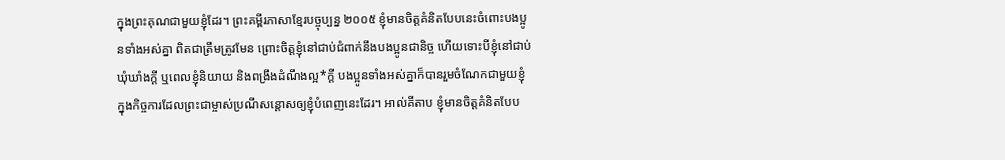ក្នុងព្រះគុណជាមួយខ្ញុំដែរ។ ព្រះគម្ពីរភាសាខ្មែរបច្ចុប្បន្ន ២០០៥ ខ្ញុំមានចិត្តគំនិតបែបនេះចំពោះបងប្អូនទាំងអស់គ្នា ពិតជាត្រឹមត្រូវមែន ព្រោះចិត្តខ្ញុំនៅជាប់ជំពាក់នឹងបងប្អូនជានិច្ច ហើយទោះបីខ្ញុំនៅជាប់ឃុំឃាំងក្ដី ឬពេលខ្ញុំនិយាយ និងពង្រឹងដំណឹងល្អ*ក្ដី បងប្អូនទាំងអស់គ្នាក៏បានរួមចំណែកជាមួយខ្ញុំ ក្នុងកិច្ចការដែលព្រះជាម្ចាស់ប្រណីសន្ដោសឲ្យខ្ញុំបំពេញនេះដែរ។ អាល់គីតាប ខ្ញុំមានចិត្ដគំនិតបែប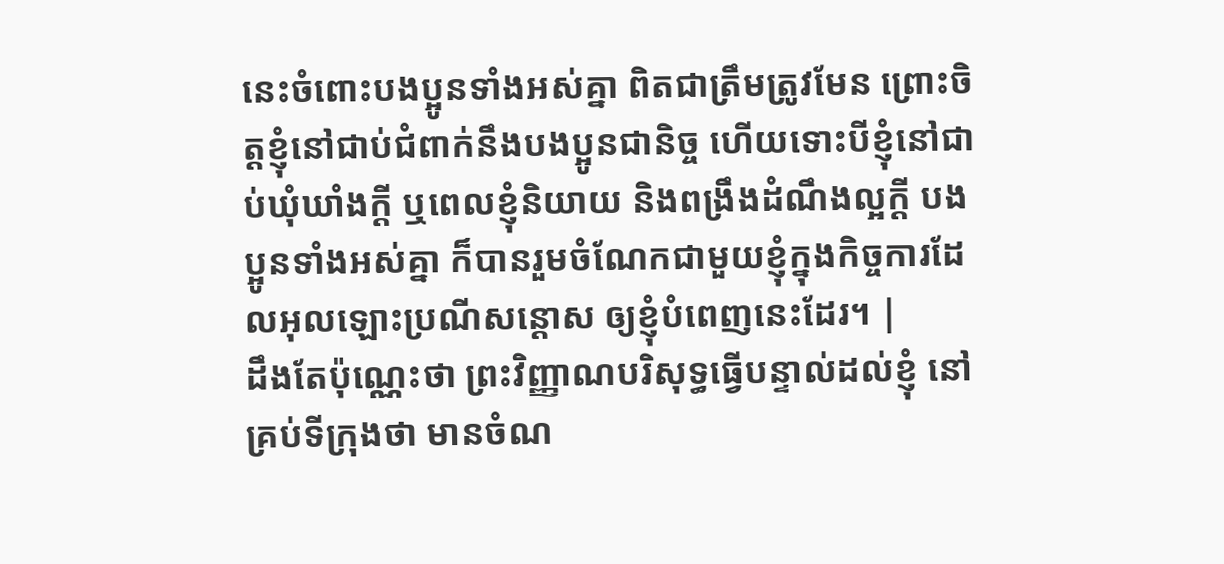នេះចំពោះបងប្អូនទាំងអស់គ្នា ពិតជាត្រឹមត្រូវមែន ព្រោះចិត្ដខ្ញុំនៅជាប់ជំពាក់នឹងបងប្អូនជានិច្ច ហើយទោះបីខ្ញុំនៅជាប់ឃុំឃាំងក្ដី ឬពេលខ្ញុំនិយាយ និងពង្រឹងដំណឹងល្អក្ដី បងប្អូនទាំងអស់គ្នា ក៏បានរួមចំណែកជាមួយខ្ញុំក្នុងកិច្ចការដែលអុលឡោះប្រណីសន្ដោស ឲ្យខ្ញុំបំពេញនេះដែរ។ |
ដឹងតែប៉ុណ្ណេះថា ព្រះវិញ្ញាណបរិសុទ្ធធ្វើបន្ទាល់ដល់ខ្ញុំ នៅគ្រប់ទីក្រុងថា មានចំណ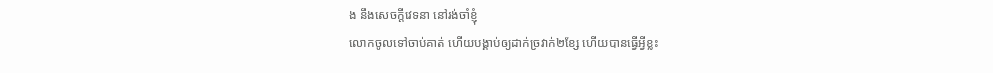ង នឹងសេចក្ដីវេទនា នៅរង់ចាំខ្ញុំ
លោកចូលទៅចាប់គាត់ ហើយបង្គាប់ឲ្យដាក់ច្រវាក់២ខ្សែ ហើយបានធ្វើអ្វីខ្លះ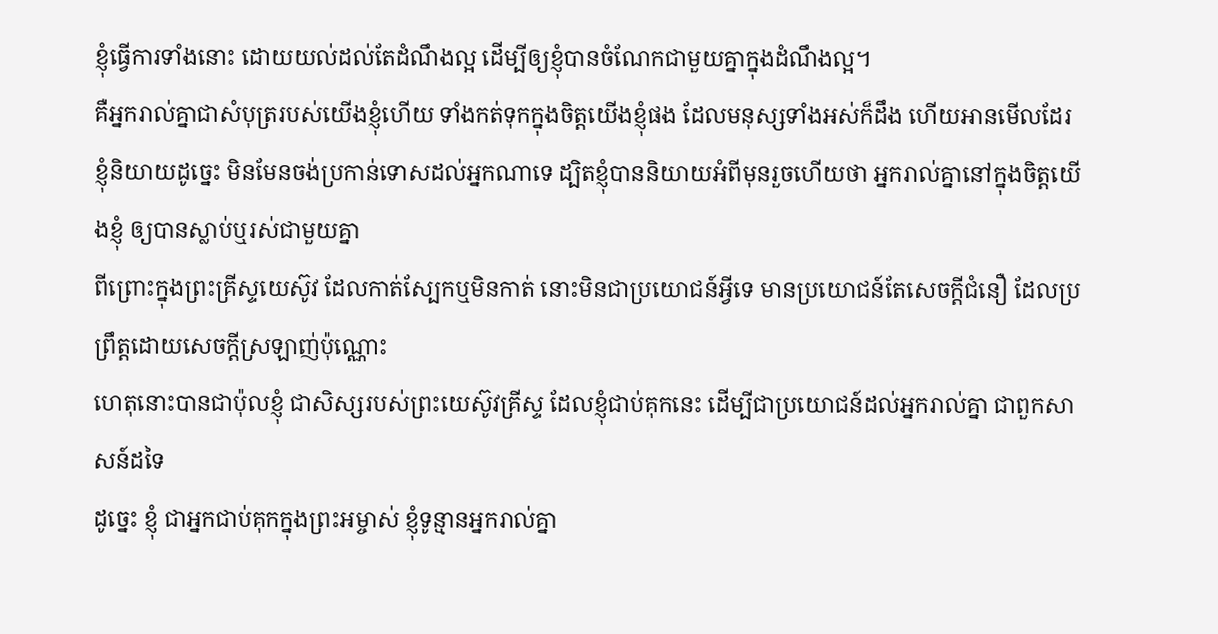ខ្ញុំធ្វើការទាំងនោះ ដោយយល់ដល់តែដំណឹងល្អ ដើម្បីឲ្យខ្ញុំបានចំណែកជាមួយគ្នាក្នុងដំណឹងល្អ។
គឺអ្នករាល់គ្នាជាសំបុត្ររបស់យើងខ្ញុំហើយ ទាំងកត់ទុកក្នុងចិត្តយើងខ្ញុំផង ដែលមនុស្សទាំងអស់ក៏ដឹង ហើយអានមើលដែរ
ខ្ញុំនិយាយដូច្នេះ មិនមែនចង់ប្រកាន់ទោសដល់អ្នកណាទេ ដ្បិតខ្ញុំបាននិយាយអំពីមុនរួចហើយថា អ្នករាល់គ្នានៅក្នុងចិត្តយើងខ្ញុំ ឲ្យបានស្លាប់ឬរស់ជាមួយគ្នា
ពីព្រោះក្នុងព្រះគ្រីស្ទយេស៊ូវ ដែលកាត់ស្បែកឬមិនកាត់ នោះមិនជាប្រយោជន៍អ្វីទេ មានប្រយោជន៍តែសេចក្ដីជំនឿ ដែលប្រព្រឹត្តដោយសេចក្ដីស្រឡាញ់ប៉ុណ្ណោះ
ហេតុនោះបានជាប៉ុលខ្ញុំ ជាសិស្សរបស់ព្រះយេស៊ូវគ្រីស្ទ ដែលខ្ញុំជាប់គុកនេះ ដើម្បីជាប្រយោជន៍ដល់អ្នករាល់គ្នា ជាពួកសាសន៍ដទៃ
ដូច្នេះ ខ្ញុំ ជាអ្នកជាប់គុកក្នុងព្រះអម្ចាស់ ខ្ញុំទូន្មានអ្នករាល់គ្នា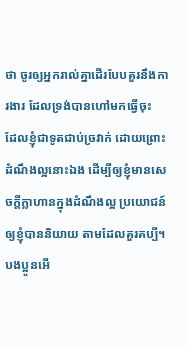ថា ចូរឲ្យអ្នករាល់គ្នាដើរបែបគួរនឹងការងារ ដែលទ្រង់បានហៅមកធ្វើចុះ
ដែលខ្ញុំជាទូតជាប់ច្រវាក់ ដោយព្រោះដំណឹងល្អនោះឯង ដើម្បីឲ្យខ្ញុំមានសេចក្ដីក្លាហានក្នុងដំណឹងល្អ ប្រយោជន៍ឲ្យខ្ញុំបាននិយាយ តាមដែលគួរគប្បី។
បងប្អូនអើ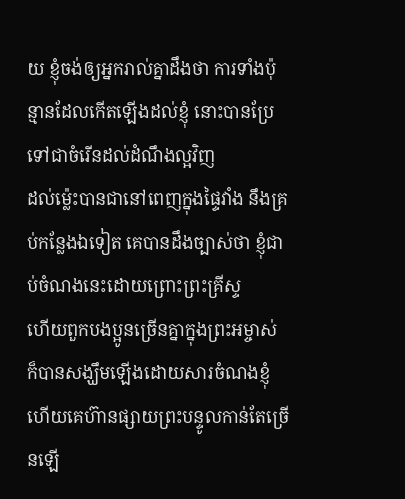យ ខ្ញុំចង់ឲ្យអ្នករាល់គ្នាដឹងថា ការទាំងប៉ុន្មានដែលកើតឡើងដល់ខ្ញុំ នោះបានប្រែទៅជាចំរើនដល់ដំណឹងល្អវិញ
ដល់ម៉្លេះបានជានៅពេញក្នុងផ្ទៃវាំង នឹងគ្រប់កន្លែងឯទៀត គេបានដឹងច្បាស់ថា ខ្ញុំជាប់ចំណងនេះដោយព្រោះព្រះគ្រីស្ទ
ហើយពួកបងប្អូនច្រើនគ្នាក្នុងព្រះអម្ចាស់ ក៏បានសង្ឃឹមឡើងដោយសារចំណងខ្ញុំ ហើយគេហ៊ានផ្សាយព្រះបន្ទូលកាន់តែច្រើនឡើ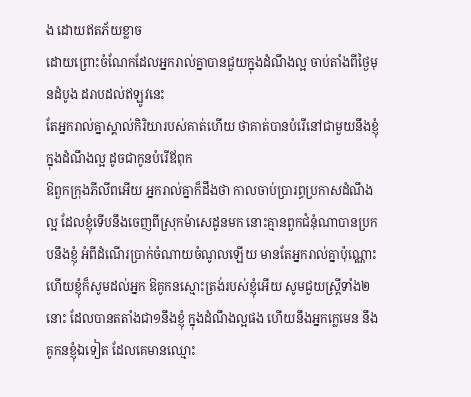ង ដោយឥតភ័យខ្លាច
ដោយព្រោះចំណែកដែលអ្នករាល់គ្នាបានជួយក្នុងដំណឹងល្អ ចាប់តាំងពីថ្ងៃមុនដំបូង ដរាបដល់ឥឡូវនេះ
តែអ្នករាល់គ្នាស្គាល់កិរិយារបស់គាត់ហើយ ថាគាត់បានបំរើនៅជាមួយនឹងខ្ញុំក្នុងដំណឹងល្អ ដូចជាកូនបំរើឪពុក
ឱពួកក្រុងភីលីពអើយ អ្នករាល់គ្នាក៏ដឹងថា កាលចាប់ប្រារព្ធប្រកាសដំណឹងល្អ ដែលខ្ញុំទើបនឹងចេញពីស្រុកម៉ាសេដូនមក នោះគ្មានពួកជំនុំណាបានប្រកបនឹងខ្ញុំ អំពីដំណើរប្រាក់ចំណាយចំណូលឡើយ មានតែអ្នករាល់គ្នាប៉ុណ្ណោះ
ហើយខ្ញុំក៏សូមដល់អ្នក ឱគូកនស្មោះត្រង់របស់ខ្ញុំអើយ សូមជួយស្ត្រីទាំង២នោះ ដែលបានតតាំងជា១នឹងខ្ញុំ ក្នុងដំណឹងល្អផង ហើយនឹងអ្នកក្លេមេន នឹងគូកនខ្ញុំឯទៀត ដែលគេមានឈ្មោះ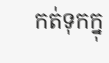កត់ទុកក្នុ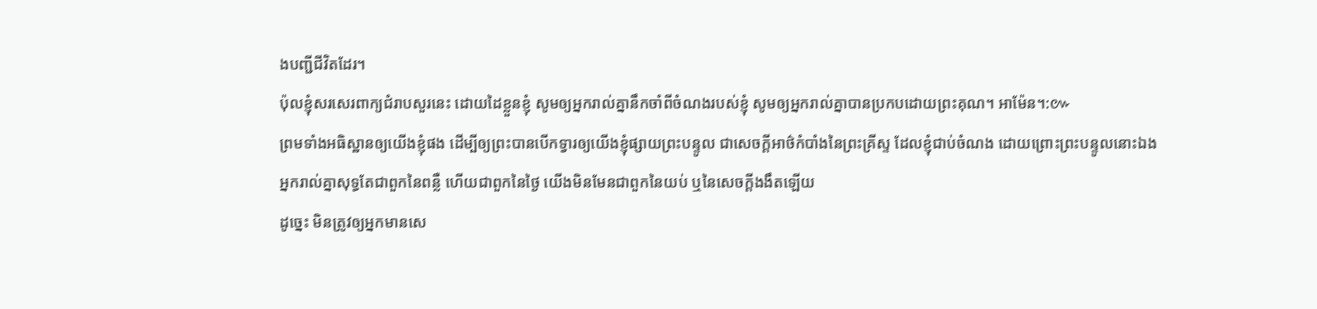ងបញ្ជីជីវិតដែរ។
ប៉ុលខ្ញុំសរសេរពាក្យជំរាបសួរនេះ ដោយដៃខ្លួនខ្ញុំ សូមឲ្យអ្នករាល់គ្នានឹកចាំពីចំណងរបស់ខ្ញុំ សូមឲ្យអ្នករាល់គ្នាបានប្រកបដោយព្រះគុណ។ អាម៉ែន។:៚
ព្រមទាំងអធិស្ឋានឲ្យយើងខ្ញុំផង ដើម្បីឲ្យព្រះបានបើកទ្វារឲ្យយើងខ្ញុំផ្សាយព្រះបន្ទូល ជាសេចក្ដីអាថ៌កំបាំងនៃព្រះគ្រីស្ទ ដែលខ្ញុំជាប់ចំណង ដោយព្រោះព្រះបន្ទូលនោះឯង
អ្នករាល់គ្នាសុទ្ធតែជាពួកនៃពន្លឺ ហើយជាពួកនៃថ្ងៃ យើងមិនមែនជាពួកនៃយប់ ឬនៃសេចក្ដីងងឹតឡើយ
ដូច្នេះ មិនត្រូវឲ្យអ្នកមានសេ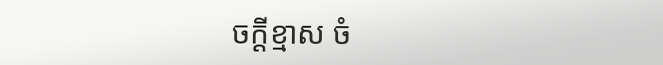ចក្ដីខ្មាស ចំ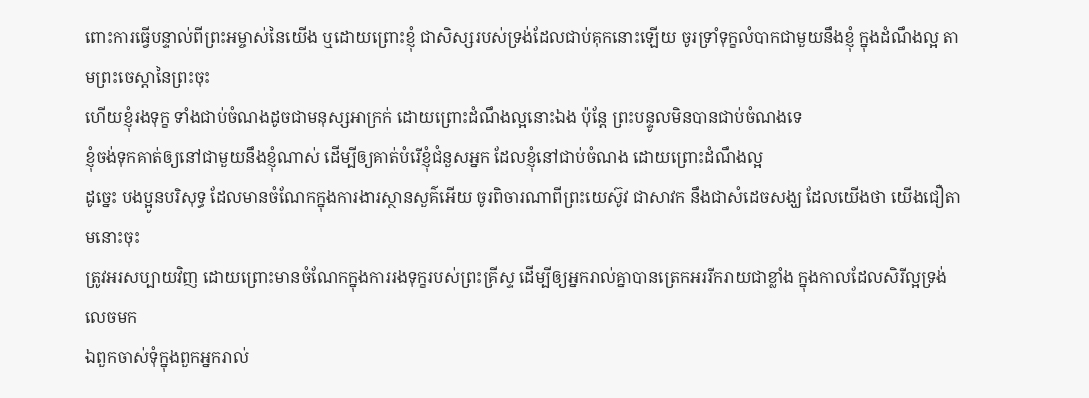ពោះការធ្វើបន្ទាល់ពីព្រះអម្ចាស់នៃយើង ឬដោយព្រោះខ្ញុំ ជាសិស្សរបស់ទ្រង់ដែលជាប់គុកនោះឡើយ ចូរទ្រាំទុក្ខលំបាកជាមួយនឹងខ្ញុំ ក្នុងដំណឹងល្អ តាមព្រះចេស្តានៃព្រះចុះ
ហើយខ្ញុំរងទុក្ខ ទាំងជាប់ចំណងដូចជាមនុស្សអាក្រក់ ដោយព្រោះដំណឹងល្អនោះឯង ប៉ុន្តែ ព្រះបន្ទូលមិនបានជាប់ចំណងទេ
ខ្ញុំចង់ទុកគាត់ឲ្យនៅជាមួយនឹងខ្ញុំណាស់ ដើម្បីឲ្យគាត់បំរើខ្ញុំជំនួសអ្នក ដែលខ្ញុំនៅជាប់ចំណង ដោយព្រោះដំណឹងល្អ
ដូច្នេះ បងប្អូនបរិសុទ្ធ ដែលមានចំណែកក្នុងការងារស្ថានសួគ៌អើយ ចូរពិចារណាពីព្រះយេស៊ូវ ជាសាវក នឹងជាសំដេចសង្ឃ ដែលយើងថា យើងជឿតាមនោះចុះ
ត្រូវអរសប្បាយវិញ ដោយព្រោះមានចំណែកក្នុងការរងទុក្ខរបស់ព្រះគ្រីស្ទ ដើម្បីឲ្យអ្នករាល់គ្នាបានត្រេកអររីករាយជាខ្លាំង ក្នុងកាលដែលសិរីល្អទ្រង់លេចមក
ឯពួកចាស់ទុំក្នុងពួកអ្នករាល់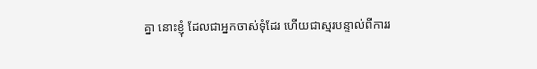គ្នា នោះខ្ញុំ ដែលជាអ្នកចាស់ទុំដែរ ហើយជាស្មរបន្ទាល់ពីការរ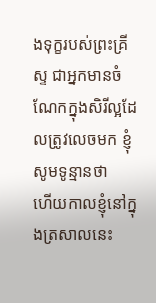ងទុក្ខរបស់ព្រះគ្រីស្ទ ជាអ្នកមានចំណែកក្នុងសិរីល្អដែលត្រូវលេចមក ខ្ញុំសូមទូន្មានថា
ហើយកាលខ្ញុំនៅក្នុងត្រសាលនេះ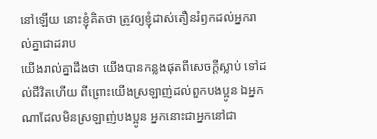នៅឡើយ នោះខ្ញុំគិតថា ត្រូវឲ្យខ្ញុំដាស់តឿនរំឭកដល់អ្នករាល់គ្នាជាដរាប
យើងរាល់គ្នាដឹងថា យើងបានកន្លងផុតពីសេចក្ដីស្លាប់ ទៅដល់ជីវិតហើយ ពីព្រោះយើងស្រឡាញ់ដល់ពួកបងប្អូន ឯអ្នកណាដែលមិនស្រឡាញ់បងប្អូន អ្នកនោះជាអ្នកនៅជា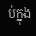ប់ក្នុង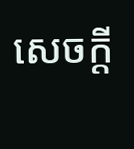សេចក្ដី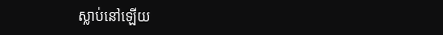ស្លាប់នៅឡើយ